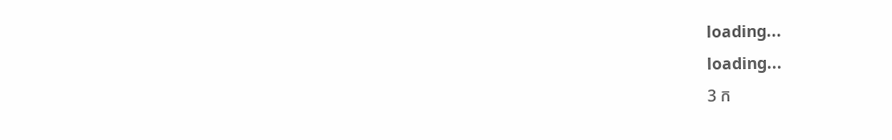loading...
loading...
3 ក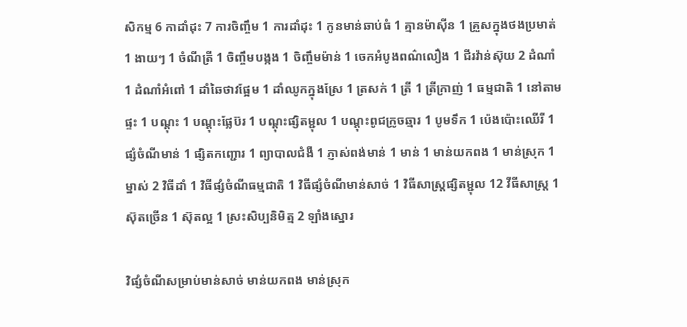សិកម្ម 6 កាដាំដុះ 7 ការចិញ្ចឹម 1 ការដាំដុះ 1 កូនមាន់ឆាប់ធំ 1 គ្មានម៉ាស៊ីន 1 គ្រួសក្នុងថងប្រមាត់ 1 ងាយៗ 1 ចំណីត្រី 1 ចិញ្ចឹមបង្កង 1 ចិញ្ចឹមម៉ាន់ 1 ចេកអំបូងពណ៌លឿង 1 ជីរវ៉ាន់ស៊ុយ 2 ដំណាំ 1 ដំណាំអំពៅ 1 ដាំឆៃថាវផ្អែម 1 ដាំឈូកក្នុងស្រែ 1 ត្រសក់ 1 ត្រី 1 ត្រីក្រាញ់ 1 ធម្មជាតិ 1 នៅតាមផ្ទះ 1 បណ្ដុះ 1 បណ្ដុះផ្លែប៊រ 1 បណ្តុះផ្សិតម្ជុល 1 បណ្តុះពូជក្រូចឆ្មារ 1 បូមទឹក 1 ប៉េងប៉ោះឈើរី 1 ផ្សំចំណីមាន់ 1 ផ្សិតកញ្ជោរ 1 ព្យាបាលជំងឺ 1 ភ្ញាស់ពង់មាន់ 1 មាន់ 1 មាន់យកពង 1 មាន់ស្រុក 1 ម្នាស់ 2 វិធីដាំ 1 វិធីផ្សំចំណីធម្មជាតិ 1 វិធីផ្សំចំណីមាន់សាច់ 1 វិធីសាស្រ្តផ្សិតម្ជុល 12 វីធីសាស្រ្ត 1 ស៊ុតច្រើន 1 ស៊ុតល្អ 1 ស្រះសិប្បនិមិត្ម 2 ឡាំងស្នោរ

វិផ្សំចំណីសម្រាប់មាន់សាច់ មាន់យកពង មាន់ស្រុក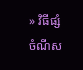» វិធីផ្សំចំណីស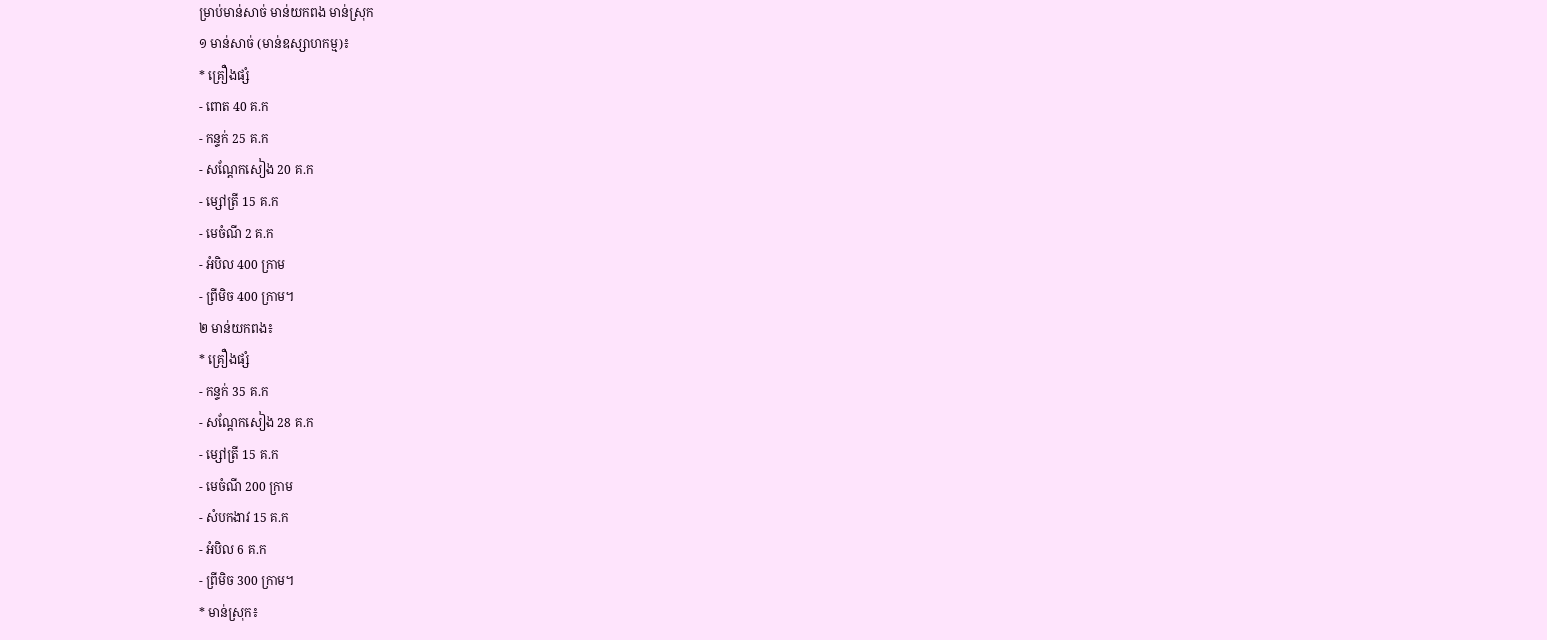ម្រាប់មាន់សាច់ មាន់យកពង មាន់ស្រុក
១ មាន់សាច់ (មាន់ឧស្សាហកម្ម)៖
* គ្រឿងផ្សំ
- ពោត 40 គ.ក
- កន្ទក់ 25 គ.ក
- សណ្តែកសៀង 20 គ.ក
- ម្សៅត្រី 15 គ.ក
- មេចំណី 2 គ.ក
- អំបិល 400 ក្រាម
- ព្រីមិច 400 ក្រាម។
២ មាន់យកពង៖
* គ្រឿងផ្សំ
- កន្ទក់ 35 គ.ក
- សណ្តែកសៀង 28 គ.ក
- ម្សៅត្រី 15 គ.ក
- មេចំណី 200 ក្រាម
- សំបកងាវ 15 គ.ក
- អំបិល 6 គ.ក
- ព្រីមិច 300 ក្រាម។
* មាន់ស្រុក៖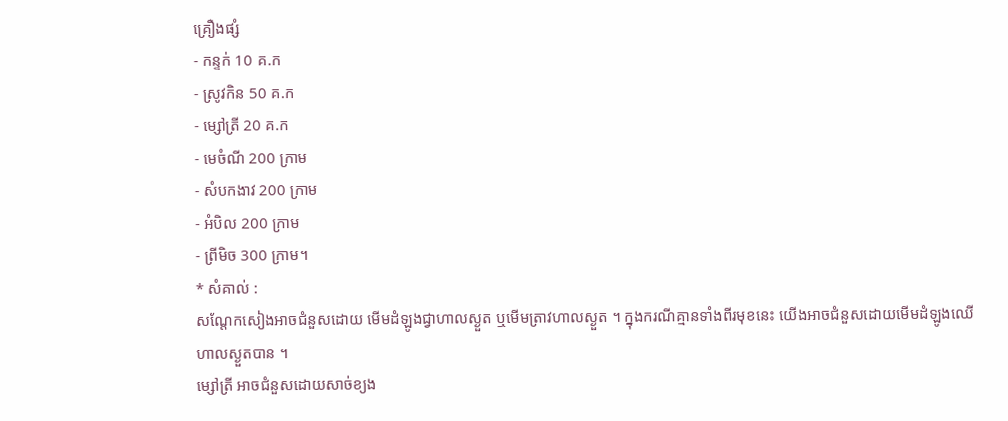គ្រឿងផ្សំ
- កន្ទក់ 10 គ.ក
- ស្រូវកិន 50 គ.ក
- ម្សៅត្រី 20 គ.ក
- មេចំណី 200 ក្រាម
- សំបកងាវ 200 ក្រាម
- អំបិល 200 ក្រាម
- ព្រីមិច 300 ក្រាម។
* សំគាល់ :
សណ្តែកសៀងអាចជំនួសដោយ មើមដំឡូងជ្វាហាលស្ងួត ឬមើមត្រាវហាលស្ងួត ។ ក្នុងករណីគ្មានទាំងពីរមុខនេះ យើងអាចជំនួសដោយមើមដំឡូងឈើហាលស្ងួតបាន ។
ម្សៅត្រី អាចជំនួសដោយសាច់ខ្យង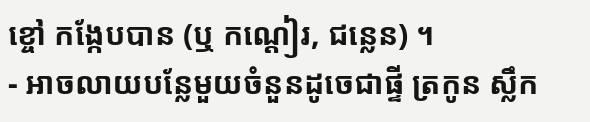ខ្ចៅ កង្កែបបាន (ឬ កណ្តៀរ, ជន្លេន) ។
- អាចលាយបន្លែមួយចំនួនដូចេជាផ្ទី ត្រកូន ស្លឹក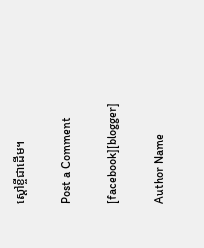ស្តៅខ្ចីជាដើម។

Post a Comment

[facebook][blogger]

Author Name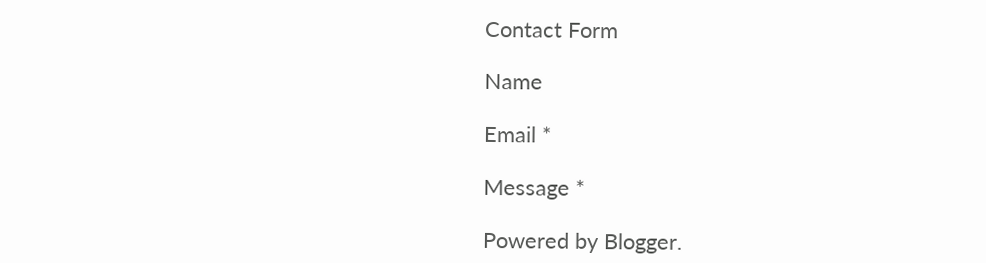Contact Form

Name

Email *

Message *

Powered by Blogger.